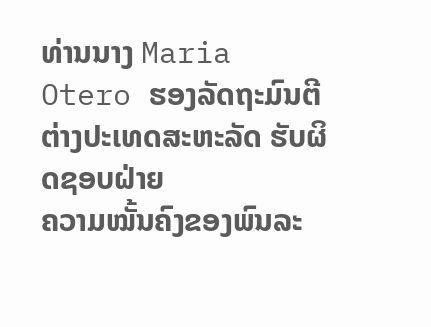ທ່ານນາງ Maria Otero ຮອງລັດຖະມົນຕີ
ຕ່າງປະເທດສະຫະລັດ ຮັບຜິດຊອບຝ່າຍ
ຄວາມໝັ້ນຄົງຂອງພົນລະ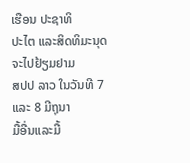ເຮືອນ ປະຊາທິ
ປະໄຕ ແລະສິດທິມະນຸດ ຈະໄປຢ້ຽມຢາມ
ສປປ ລາວ ໃນວັນທີ 7 ແລະ 8 ມີຖຸນາ
ມື້ອື່ນແລະມື້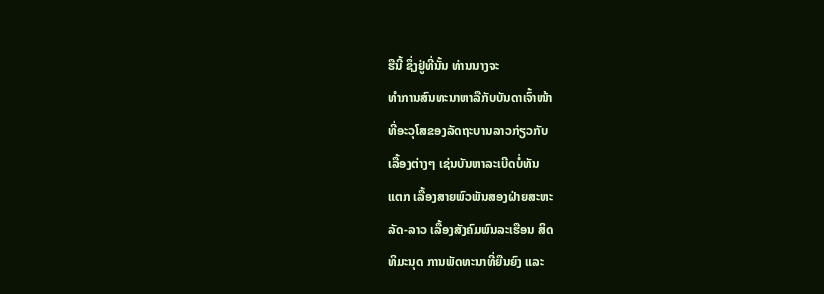ຮືນີ້ ຊຶ່ງຢູ່ທີ່ນັ້ນ ທ່ານນາງຈະ
ທໍາການສົນທະນາຫາລືກັບບັນດາເຈົ້າໜ້າ
ທີ່ອະວຸໂສຂອງລັດຖະບານລາວກ່ຽວກັບ
ເລື້ອງຕ່າງໆ ເຊ່ນບັນຫາລະເບີດບໍ່ທັນ
ແຕກ ເລື້ອງສາຍພົວພັນສອງຝ່າຍສະຫະ
ລັດ-ລາວ ເລື້ອງສັງຄົມພົນລະເຮືອນ ສິດ
ທິມະນຸດ ການພັດທະນາທີ່ຍືນຍົງ ແລະ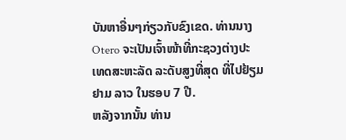ບັນຫາອື່ນໆກ່ຽວກັບຂົງເຂດ. ທ່ານນາງ
Otero ຈະເປັນເຈົ້າໜ້າທີ່ກະຊວງຕ່າງປະ
ເທດສະຫະລັດ ລະດັບສູງທີ່ສຸດ ທີ່ໄປຢ້ຽມຢາມ ລາວ ໃນຮອບ 7 ປີ.
ຫລັງຈາກນັ້ນ ທ່ານ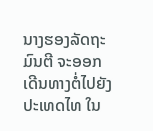ນາງຮອງລັດຖະມົນຕີ ຈະອອກເດີນທາງຕໍ່ໄປຍັງປະເທດໄທ ໃນ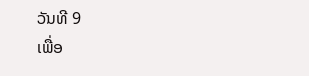ວັນທີ 9
ເພື່ອ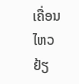ເຄື່ອນໄຫວຢ້ຽ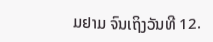ມຢາມ ຈົນເຖິງວັນທີ 12.